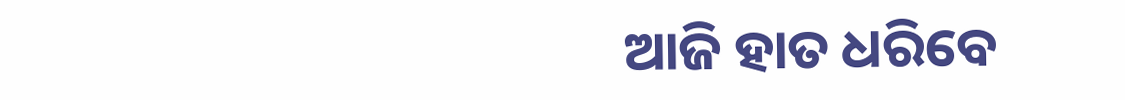ଆଜି ହାତ ଧରିବେ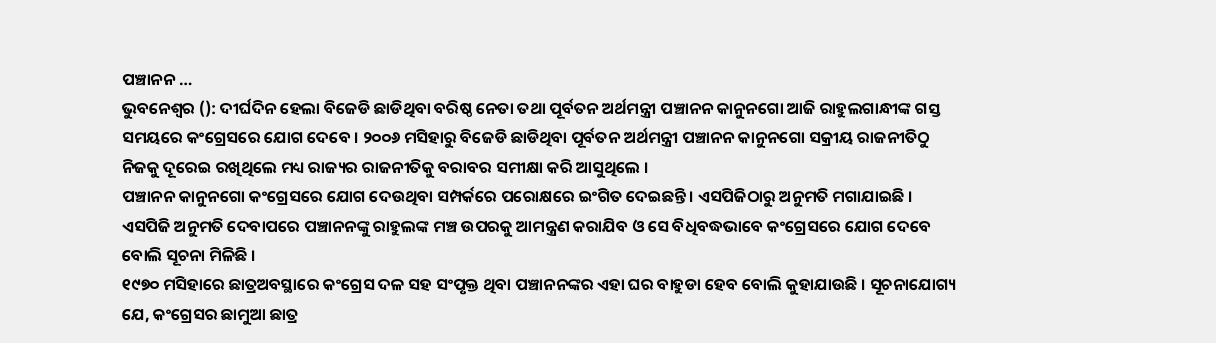ପଞ୍ଚାନନ …
ଭୁବନେଶ୍ବର (): ଦୀର୍ଘଦିନ ହେଲା ବିଜେଡି ଛାଡିଥିବା ବରିଷ୍ଠ ନେତା ତଥା ପୂର୍ବତନ ଅର୍ଥମନ୍ତ୍ରୀ ପଞ୍ଚାନନ କାନୁନଗୋ ଆଜି ରାହୁଲଗାନ୍ଧୀଙ୍କ ଗସ୍ତ ସମୟରେ କଂଗ୍ରେସରେ ଯୋଗ ଦେବେ । ୨୦୦୬ ମସିହାରୁ ବିଜେଡି ଛାଡିଥିବା ପୂର୍ବତନ ଅର୍ଥମନ୍ତ୍ରୀ ପଞ୍ଚାନନ କାନୁନଗୋ ସକ୍ରୀୟ ରାଜନୀତିଠୁ ନିଜକୁ ଦୂରେଇ ରଖିଥିଲେ ମଧ୍ୟ ରାଜ୍ୟର ରାଜନୀତିକୁ ବରାବର ସମୀକ୍ଷା କରି ଆସୁଥିଲେ ।
ପଞ୍ଚାନନ କାନୁନଗୋ କଂଗ୍ରେସରେ ଯୋଗ ଦେଉଥିବା ସମ୍ପର୍କରେ ପରୋକ୍ଷରେ ଇଂଗିତ ଦେଇଛନ୍ତି । ଏସପିଜିଠାରୁ ଅନୁମତି ମଗାଯାଇଛି । ଏସପିଜି ଅନୁମତି ଦେବାପରେ ପଞ୍ଚାନନଙ୍କୁ ରାହୁଲଙ୍କ ମଞ୍ଚ ଉପରକୁ ଆମନ୍ତ୍ରଣ କରାଯିବ ଓ ସେ ବିଧିବଦ୍ଧଭାବେ କଂଗ୍ରେସରେ ଯୋଗ ଦେବେ ବୋଲି ସୂଚନା ମିଳିଛି ।
୧୯୭୦ ମସିହାରେ ଛାତ୍ରଅବସ୍ଥାରେ କଂଗ୍ରେସ ଦଳ ସହ ସଂପୃକ୍ତ ଥିବା ପଞ୍ଚାନନଙ୍କର ଏହା ଘର ବାହୁଡା ହେବ ବୋଲି କୁହାଯାଉଛି । ସୂଚନାଯୋଗ୍ୟ ଯେ, କଂଗ୍ରେସର ଛାମୁଆ ଛାତ୍ର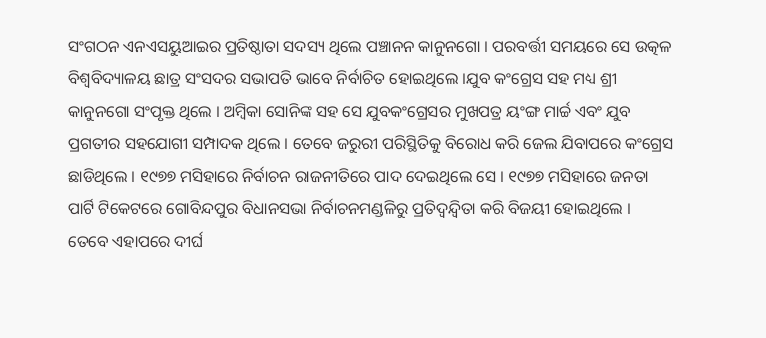ସଂଗଠନ ଏନଏସୟୁଆଇର ପ୍ରତିଷ୍ଠାତା ସଦସ୍ୟ ଥିଲେ ପଞ୍ଚାନନ କାନୁନଗୋ । ପରବର୍ତ୍ତୀ ସମୟରେ ସେ ଉତ୍କଳ ବିଶ୍ବବିଦ୍ୟାଳୟ ଛାତ୍ର ସଂସଦର ସଭାପତି ଭାବେ ନିର୍ବାଚିତ ହୋଇଥିଲେ ।ଯୁବ କଂଗ୍ରେସ ସହ ମଧ୍ୟ ଶ୍ରୀ କାନୁନଗୋ ସଂପୃକ୍ତ ଥିଲେ । ଅମ୍ବିକା ସୋନିଙ୍କ ସହ ସେ ଯୁବକଂଗ୍ରେସର ମୁଖପତ୍ର ୟଂଙ୍ଗ ମାର୍ଚ୍ଚ ଏବଂ ଯୁବ ପ୍ରଗତୀର ସହଯୋଗୀ ସମ୍ପାଦକ ଥିଲେ । ତେବେ ଜରୁରୀ ପରିସ୍ଥିତିକୁ ବିରୋଧ କରି ଜେଲ ଯିବାପରେ କଂଗ୍ରେସ ଛାଡିଥିଲେ । ୧୯୭୭ ମସିହାରେ ନିର୍ବାଚନ ରାଜନୀତିରେ ପାଦ ଦେଇଥିଲେ ସେ । ୧୯୭୭ ମସିହାରେ ଜନତା ପାର୍ଟି ଟିକେଟରେ ଗୋବିନ୍ଦପୁର ବିଧାନସଭା ନିର୍ବାଚନମଣ୍ଡଳିରୁ ପ୍ରତିଦ୍ବନ୍ଦ୍ବିତା କରି ବିଜୟୀ ହୋଇଥିଲେ ।
ତେବେ ଏହାପରେ ଦୀର୍ଘ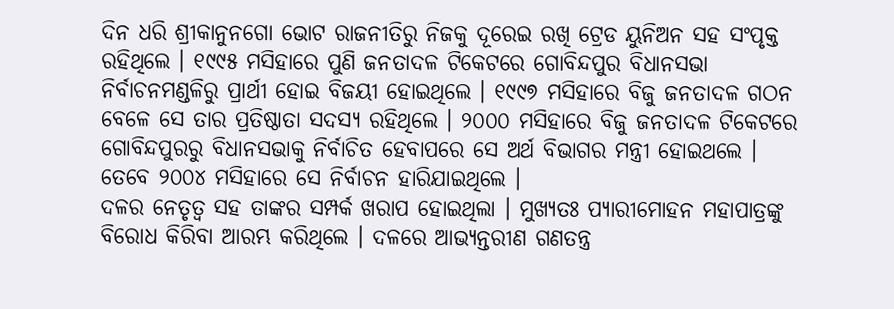ଦିନ ଧରି ଶ୍ରୀକାନୁନଗୋ ଭୋଟ ରାଜନୀତିରୁ ନିଜକୁ ଦୂରେଇ ରଖି ଟ୍ରେଡ ୟୁନିଅନ ସହ ସଂପୃକ୍ତ ରହିଥିଲେ । ୧୯୯୫ ମସିହାରେ ପୁଣି ଜନତାଦଳ ଟିକେଟରେ ଗୋବିନ୍ଦପୁର ବିଧାନସଭା ନିର୍ବାଚନମଣ୍ଡଳିରୁ ପ୍ରାର୍ଥୀ ହୋଇ ବିଜୟୀ ହୋଇଥିଲେ । ୧୯୯୭ ମସିହାରେ ବିଜୁ ଜନତାଦଳ ଗଠନ ବେଳେ ସେ ତାର ପ୍ରତିଷ୍ଠାତା ସଦସ୍ୟ ରହିଥିଲେ । ୨୦୦୦ ମସିହାରେ ବିଜୁ ଜନତାଦଳ ଟିକେଟରେ ଗୋବିନ୍ଦପୁରରୁ ବିଧାନସଭାକୁ ନିର୍ବାଚିତ ହେବାପରେ ସେ ଅର୍ଥ ବିଭାଗର ମନ୍ତ୍ରୀ ହୋଇଥଲେ । ତେବେ ୨୦୦୪ ମସିହାରେ ସେ ନିର୍ବାଚନ ହାରିଯାଇଥିଲେ ।
ଦଳର ନେତୃତ୍ବ ସହ ତାଙ୍କର ସମ୍ପର୍କ ଖରାପ ହୋଇଥିଲା । ମୁଖ୍ୟତଃ ପ୍ୟାରୀମୋହନ ମହାପାତ୍ରଙ୍କୁ ବିରୋଧ କିରିବା ଆରମ୍ଭ କରିଥିଲେ । ଦଳରେ ଆଭ୍ୟନ୍ତରୀଣ ଗଣତନ୍ତ୍ର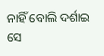ନାହିଁ ବୋଲି ଦର୍ଶାଇ ସେ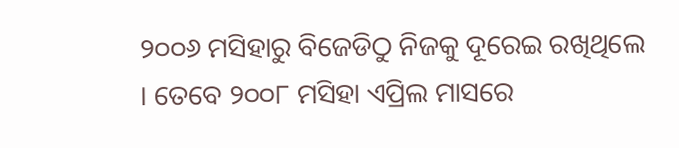୨୦୦୬ ମସିହାରୁ ବିଜେଡିଠୁ ନିଜକୁ ଦୂରେଇ ରଖିଥିଲେ । ତେବେ ୨୦୦୮ ମସିହା ଏପ୍ରିଲ ମାସରେ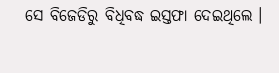ସେ ବିଜେଡିରୁ ବିଧିବଦ୍ଧ ଇସ୍ତଫା ଦେଇଥିଲେ ।